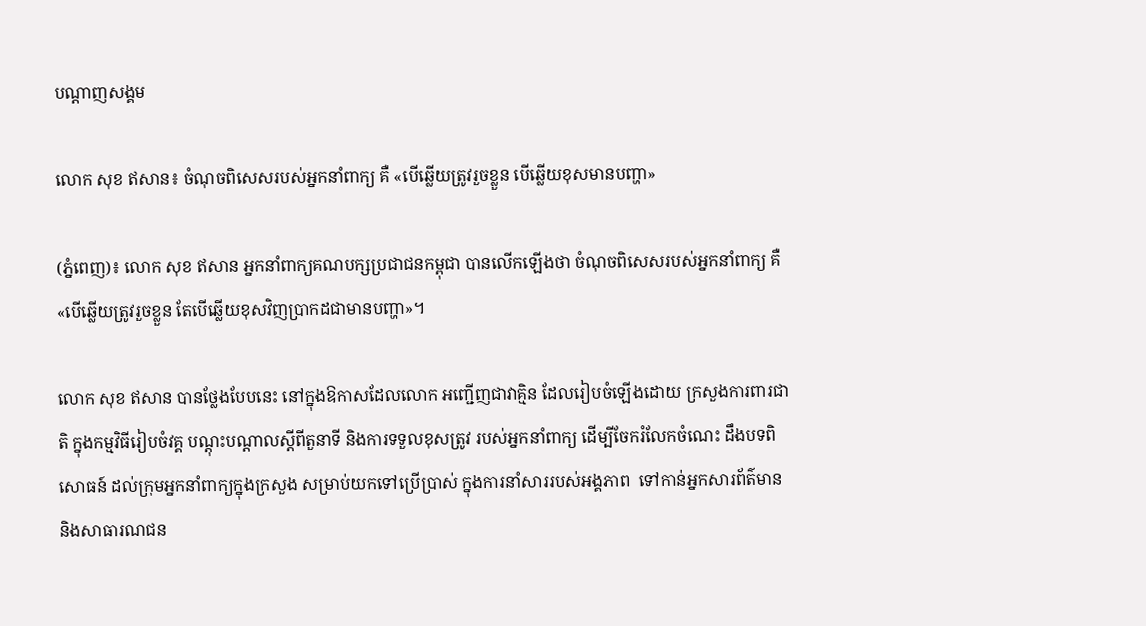បណ្តាញសង្គម

លោក សុខ ឥសាន៖ ចំណុចពិសេសរបស់អ្នកនាំពាក្យ គឺ «បើឆ្លើយត្រូវរួចខ្លួន បើឆ្លើយខុសមានបញ្ហា»

(ភ្នំពេញ)៖ លោក សុខ ឥសាន អ្នកនាំពាក្យគណបក្សប្រជាជនកម្ពុជា បានលើកឡើងថា ចំណុចពិសេសរបស់អ្នកនាំពាក្យ គឺ «បើឆ្លើយត្រូវរួចខ្លួន តែបើឆ្លើយខុសវិញប្រាកដជាមានបញ្ហា»។

លោក សុខ ឥសាន បានថ្លែងបែបនេះ នៅក្នុងឱកាសដែលលោក អញ្ជើញជាវាគ្មិន ដែលរៀបចំឡើងដោយ ក្រសួងការពារជាតិ ក្នុងកម្មវិធីរៀបចំវគ្គ បណ្តុះបណ្តាលស្តីពីតួនាទី និងការទទួលខុសត្រូវ របស់អ្នកនាំពាក្យ ដើម្បីចែករំលែកចំណេះ ដឹងបទពិសោធន៍ ដល់ក្រុមអ្នកនាំពាក្យក្នុងក្រសួង សម្រាប់យកទៅប្រើប្រាស់ ក្នុងការនាំសាររបស់អង្គភាព  ទៅកាន់អ្នកសារព័ត៌មាន និងសាធារណជន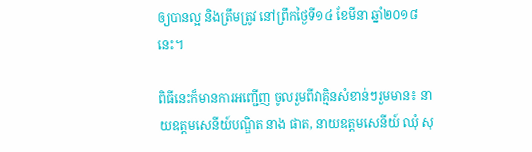ឲ្យបានល្អ និងត្រឹមត្រូវ នៅព្រឹកថ្ងៃទី១៤ ខែមីនា ឆ្នាំ២០១៨នេះ។

ពិធីនេះក៏មានការអញ្ជើញ ចូលរួមពីវាគ្មិនសំខាន់ៗរួមមាន៖ នាយឧត្តមសេនីយ៍បណ្ឌិត នាង ផាត, នាយឧត្តមសេនីយ៍ ឈុំ សុ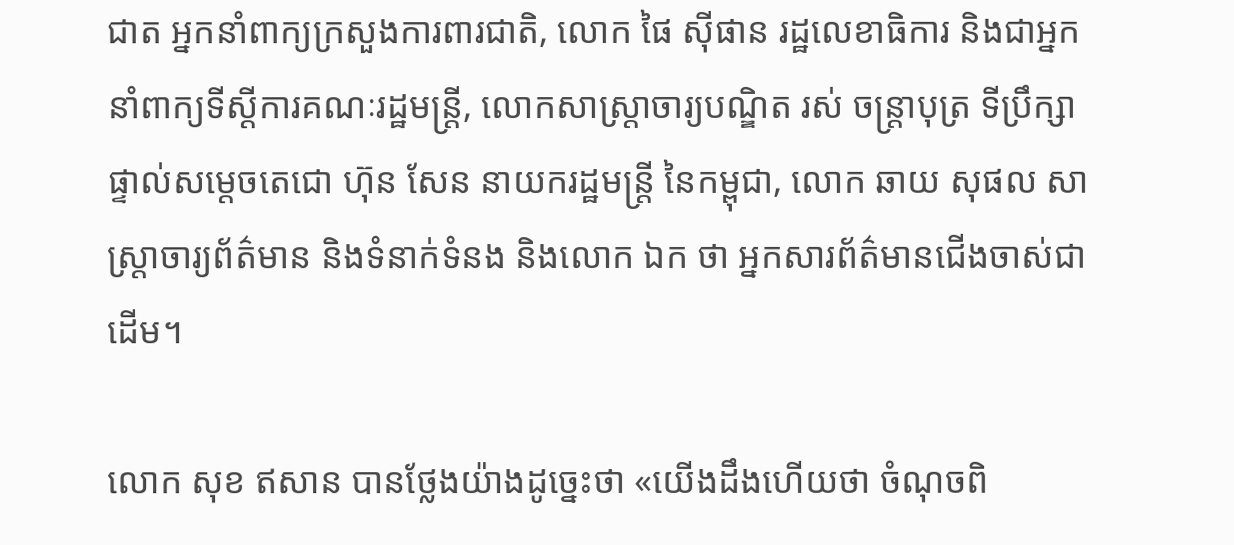ជាត អ្នកនាំពាក្យក្រសួងការពារជាតិ, លោក ផៃ ស៊ីផាន រដ្ឋលេខាធិការ និងជាអ្នកនាំពាក្យទីស្តីការគណៈរដ្ឋមន្រ្តី, លោកសាស្រ្តាចារ្យបណ្ឌិត រស់ ចន្រ្តាបុត្រ ទីប្រឹក្សាផ្ទាល់សម្តេចតេជោ ហ៊ុន សែន នាយករដ្ឋមន្រ្តី នៃកម្ពុជា, លោក ឆាយ សុផល សាស្រ្តាចារ្យព័ត៌មាន និងទំនាក់ទំនង និងលោក ឯក ថា អ្នកសារព័ត៌មានជើងចាស់ជាដើម។

លោក សុខ ឥសាន បានថ្លែងយ៉ាងដូច្នេះថា «យើងដឹងហើយថា ចំណុចពិ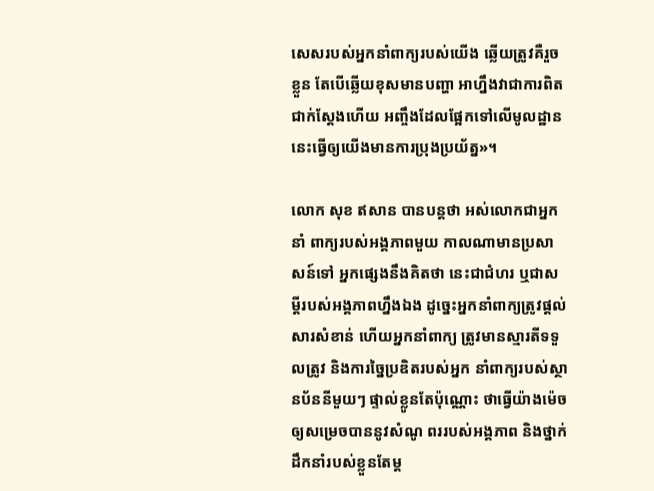សេសរបស់អ្នកនាំពាក្យរបស់យើង ឆ្លើយត្រូវគឺរួចខ្លួន តែបើឆ្លើយខុសមានបញ្ហា អាហ្នឹងវាជាការពិតជាក់ស្តែងហើយ អញ្ចឹងដែលផ្អែកទៅលើមូលដ្ឋាននេះធ្វើឲ្យយើងមានការប្រុងប្រយ័ត្ន»។

លោក សុខ ឥសាន បានបន្តថា អស់លោកជាអ្នកនាំ ពាក្យរបស់អង្គភាពមួយ កាលណាមានប្រសាសន៍ទៅ អ្នកផ្សេងនឹងគិតថា នេះជាជំហរ ឬជាសម្តីរបស់អង្គភាពហ្នឹងឯង ដូច្នេះអ្នកនាំពាក្យត្រូវផ្តល់ សារសំខាន់ ហើយអ្នកនាំពាក្យ ត្រូវមានស្មារតីទទួលត្រូវ និងការច្នៃប្រឌិតរបស់អ្នក នាំពាក្យរបស់ស្ថានប័ននីមួយៗ ផ្ទាល់ខ្លូនតែប៉ុណ្ណោះ ថាធ្វើយ៉ាងម៉េច ឲ្យសម្រេចបាននូវសំណូ ពររបស់អង្គភាព និងថ្នាក់ដឹកនាំរបស់ខ្លួនតែម្ត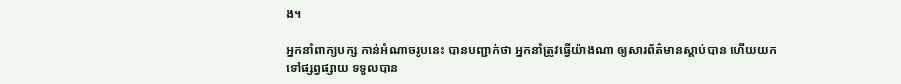ង។

អ្នកនាំពាក្យបក្ស កាន់អំណាចរូបនេះ បានបញ្ជាក់ថា អ្នកនាំត្រូវធ្វើយ៉ាងណា ឲ្យសារព័ត៌មានស្តាប់បាន ហើយយកទៅផ្សព្វផ្សាយ ទទួលបាន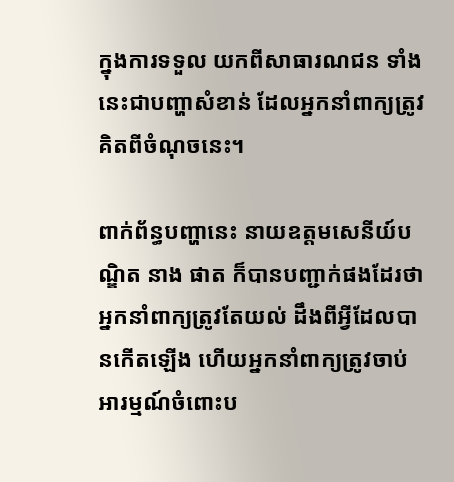ក្នុងការទទួល យកពីសាធារណជន ទាំងនេះជាបញ្ហាសំខាន់ ដែលអ្នកនាំពាក្យត្រូវគិតពីចំណុចនេះ។

ពាក់ព័ន្ធបញ្ហានេះ នាយឧត្តមសេនីយ៍បណ្ឌិត នាង ផាត ក៏បានបញ្ជាក់ផងដែរថា អ្នកនាំពាក្យត្រូវតែយល់ ដឹងពីអ្វីដែលបានកើតឡើង ហើយអ្នកនាំពាក្យត្រូវចាប់ អារម្មណ៍ចំពោះប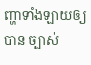ញ្ហាទាំងឡាយឲ្យបាន ច្បាស់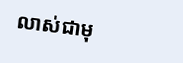លាស់ជាមុ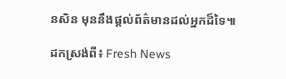នសិន មុននឹងផ្តល់ព័ត៌មានដល់អ្នកដ៏ទៃ៕

ដកស្រង់ពី៖ Fresh News